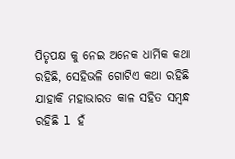ପିତୃପକ୍ଷ କୁ ନେଇ ଅନେକ ଧାର୍ମିକ କଥା ରହିଛି, ସେହିଭଳି ଗୋଟିଏ କଥା ରହିଛି ଯାହାକି ମହାଭାରତ କାଳ ସହିତ ସମ୍ବନ୍ଧ ରହିଛି l ହଁ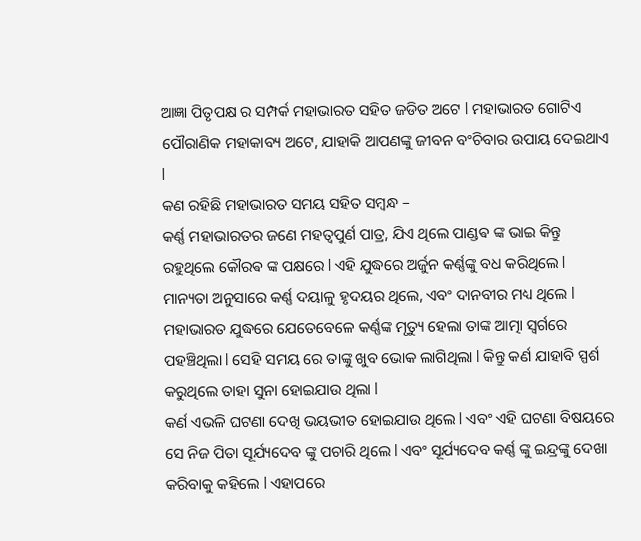ଆଜ୍ଞା ପିତୃପକ୍ଷ ର ସମ୍ପର୍କ ମହାଭାରତ ସହିତ ଜଡିତ ଅଟେ l ମହାଭାରତ ଗୋଟିଏ ପୌରାଣିକ ମହାକାବ୍ୟ ଅଟେ, ଯାହାକି ଆପଣଙ୍କୁ ଜୀବନ ବଂଚିବାର ଉପାୟ ଦେଇଥାଏ l
କଣ ରହିଛି ମହାଭାରତ ସମୟ ସହିତ ସମ୍ବନ୍ଧ –
କର୍ଣ୍ଣ ମହାଭାରତର ଜଣେ ମହତ୍ଵପୁର୍ଣ ପାତ୍ର, ଯିଏ ଥିଲେ ପାଣ୍ଡଵ ଙ୍କ ଭାଇ କିନ୍ତୁ ରହୁଥିଲେ କୌରଵ ଙ୍କ ପକ୍ଷରେ l ଏହି ଯୁଦ୍ଧରେ ଅର୍ଜୁନ କର୍ଣ୍ଣଙ୍କୁ ବଧ କରିଥିଲେ l ମାନ୍ୟତା ଅନୁସାରେ କର୍ଣ୍ଣ ଦୟାଳୁ ହୃଦୟର ଥିଲେ, ଏବଂ ଦାନବୀର ମଧ୍ୟ ଥିଲେ l ମହାଭାରତ ଯୁଦ୍ଧରେ ଯେତେବେଳେ କର୍ଣ୍ଣଙ୍କ ମୃତ୍ୟୁ ହେଲା ତାଙ୍କ ଆତ୍ମା ସ୍ଵର୍ଗରେ ପହଞ୍ଚିଥିଲା l ସେହି ସମୟ ରେ ତାଙ୍କୁ ଖୁବ ଭୋକ ଲାଗିଥିଲା l କିନ୍ତୁ କର୍ଣ ଯାହାବି ସ୍ପର୍ଶ କରୁଥିଲେ ତାହା ସୁନା ହୋଇଯାଉ ଥିଲା l
କର୍ଣ ଏଭଳି ଘଟଣା ଦେଖି ଭୟଭୀତ ହୋଇଯାଉ ଥିଲେ l ଏବଂ ଏହି ଘଟଣା ବିଷୟରେ ସେ ନିଜ ପିତା ସୂର୍ଯ୍ୟଦେବ ଙ୍କୁ ପଚାରି ଥିଲେ l ଏବଂ ସୂର୍ଯ୍ୟଦେବ କର୍ଣ୍ଣ ଙ୍କୁ ଇନ୍ଦ୍ରଙ୍କୁ ଦେଖା କରିବାକୁ କହିଲେ l ଏହାପରେ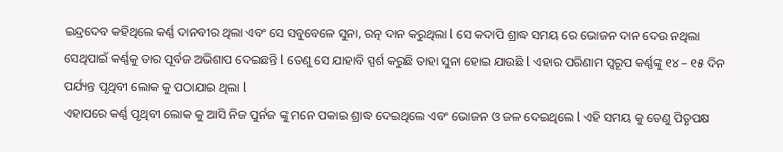ଇନ୍ଦ୍ରଦେବ କହିଥିଲେ କର୍ଣ୍ଣ ଦାନବୀର ଥିଲା ଏବଂ ସେ ସବୁବେଳେ ସୁନା, ରତ୍ନ ଦାନ କରୁଥିଲା l ସେ କଦାପି ଶ୍ରାଦ୍ଧ ସମୟ ରେ ଭୋଜନ ଦାନ ଦେଉ ନଥିଲା ସେଥିପାଇଁ କର୍ଣ୍ଣକୁ ତାର ପୂର୍ବଜ ଅଭିଶାପ ଦେଇଛନ୍ତି l ତେଣୁ ସେ ଯାହାବି ସ୍ପର୍ଶ କରୁଛି ତାହା ସୁନା ହୋଇ ଯାଉଛି l ଏହାର ପରିଣାମ ସ୍ୱରୂପ କର୍ଣ୍ଣଙ୍କୁ ୧୪ – ୧୫ ଦିନ ପର୍ଯ୍ୟନ୍ତ ପୃଥିବୀ ଲୋକ କୁ ପଠାଯାଇ ଥିଲା l
ଏହାପରେ କର୍ଣ୍ଣ ପୃଥିବୀ ଲୋକ କୁ ଆସି ନିଜ ପୁର୍ନଜ ଙ୍କୁ ମନେ ପକାଇ ଶ୍ରାଦ୍ଧ ଦେଇଥିଲେ ଏବଂ ଭୋଜନ ଓ ଜଳ ଦେଇଥିଲେ l ଏହି ସମୟ କୁ ତେଣୁ ପିତୃପକ୍ଷ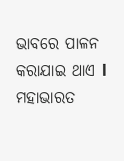ଭାବରେ ପାଳନ କରାଯାଇ ଥାଏ l ମହାଭାରତ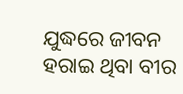ଯୁଦ୍ଧରେ ଜୀବନ ହରାଇ ଥିବା ବୀର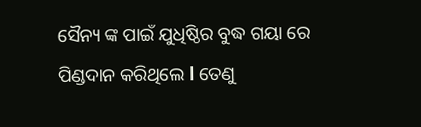ସୈନ୍ୟ ଙ୍କ ପାଇଁ ଯୁଧିଷ୍ଠିର ବୁଦ୍ଧ ଗୟା ରେ ପିଣ୍ଡଦାନ କରିଥିଲେ l ତେଣୁ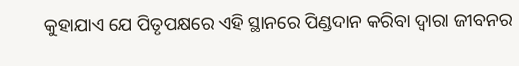କୁହାଯାଏ ଯେ ପିତୃପକ୍ଷରେ ଏହି ସ୍ଥାନରେ ପିଣ୍ଡଦାନ କରିବା ଦ୍ୱାରା ଜୀବନର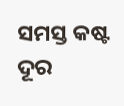ସମସ୍ତ କଷ୍ଟ ଦୂର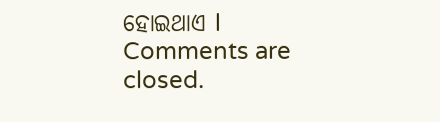ହୋଇଥାଏ l
Comments are closed.